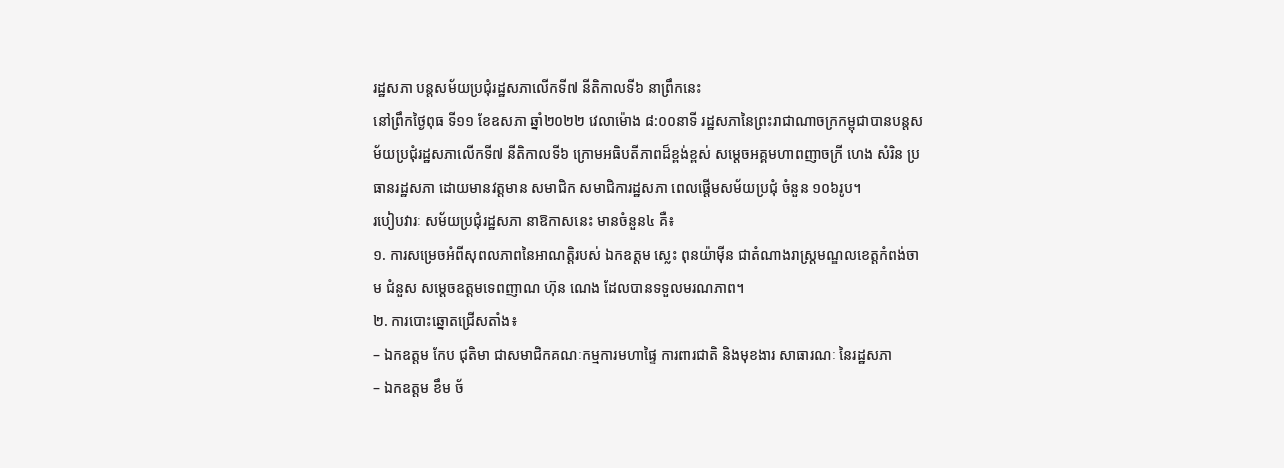រដ្ឋសភា បន្តសម័យប្រជុំរដ្ឋសភាលើកទី៧ នីតិកាលទី៦ នាព្រឹកនេះ
នៅព្រឹកថ្ងៃពុធ ទី១១ ខែឧសភា ឆ្នាំ២០២២ វេលាម៉ោង ៨:០០នាទី រដ្ឋសភានៃព្រះរាជាណាចក្រកម្ពុជាបានបន្តសម័យប្រជុំរដ្ឋសភាលើកទី៧ នីតិកាលទី៦ ក្រោមអធិបតីភាពដ៏ខ្ពង់ខ្ពស់ សម្ដេចអគ្គមហាពញាចក្រី ហេង សំរិន ប្រធានរដ្ឋសភា ដោយមានវត្តមាន សមាជិក សមាជិការដ្ឋសភា ពេលផ្តើមសម័យប្រជុំ ចំនួន ១០៦រូប។
របៀបវារៈ សម័យប្រជុំរដ្ឋសភា នាឱកាសនេះ មានចំនួន៤ គឺ៖
១. ការសម្រេចអំពីសុពលភាពនៃអាណត្តិរបស់ ឯកឧត្តម ស្លេះ ពុនយ៉ាម៉ីន ជាតំណាងរាស្ត្រមណ្ឌលខេត្តកំពង់ចាម ជំនួស សម្តេចឧត្តមទេពញាណ ហ៊ុន ណេង ដែលបានទទួលមរណភាព។
២. ការបោះឆ្នោតជ្រើសតាំង៖
– ឯកឧត្តម កែប ជុតិមា ជាសមាជិកគណៈកម្មការមហាផ្ទៃ ការពារជាតិ និងមុខងារ សាធារណៈ នៃរដ្ឋសភា
– ឯកឧត្តម ខឹម ច័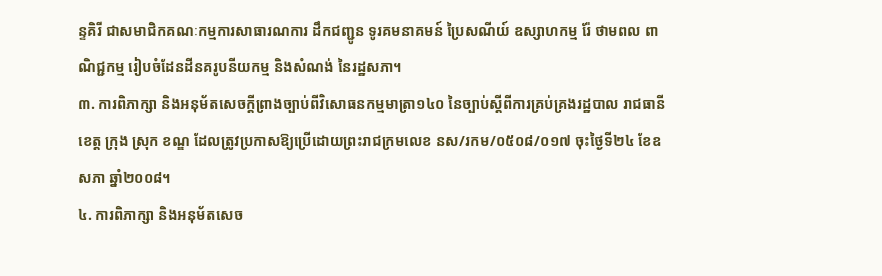ន្ទគិរី ជាសមាជិកគណៈកម្មការសាធារណការ ដឹកជញ្ជូន ទូរគមនាគមន៍ ប្រៃសណីយ៍ ឧស្សាហកម្ម រ៉ែ ថាមពល ពាណិជ្ជកម្ម រៀបចំដែនដីនគរូបនីយកម្ម និងសំណង់ នៃរដ្ឋសភា។
៣. ការពិភាក្សា និងអនុម័តសេចក្តីព្រាងច្បាប់ពីវិសោធនកម្មមាត្រា១៤០ នៃច្បាប់ស្តីពីការគ្រប់គ្រងរដ្ឋបាល រាជធានី ខេត្ត ក្រុង ស្រុក ខណ្ឌ ដែលត្រូវប្រកាសឱ្យប្រើដោយព្រះរាជក្រមលេខ នស/រកម/០៥០៨/០១៧ ចុះថ្ងៃទី២៤ ខែឧសភា ឆ្នាំ២០០៨។
៤. ការពិភាក្សា និងអនុម័តសេច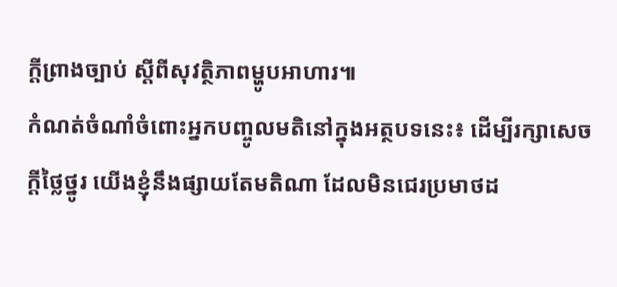ក្តីព្រាងច្បាប់ ស្តីពីសុវត្ថិភាពម្ហូបអាហារ៕
កំណត់ចំណាំចំពោះអ្នកបញ្ចូលមតិនៅក្នុងអត្ថបទនេះ៖ ដើម្បីរក្សាសេចក្ដីថ្លៃថ្នូរ យើងខ្ញុំនឹងផ្សាយតែមតិណា ដែលមិនជេរប្រមាថដ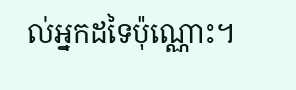ល់អ្នកដទៃប៉ុណ្ណោះ។